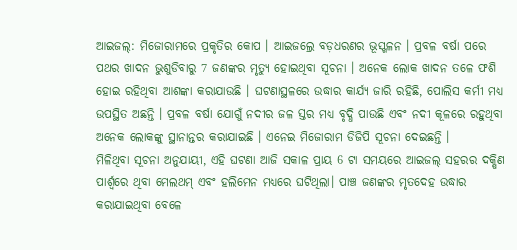ଆଇଜଲ୍: ମିଜୋରାମରେ ପ୍ରକୃତିର କୋପ । ଆଇଜଲ୍ରେ ବଡ଼ଧରଣର ଭୂସ୍ଖଳନ । ପ୍ରବଳ ବର୍ଷା ପରେ ପଥର ଖାଦନ ଭୁଶୁଡିବାରୁ 7 ଜଣଙ୍କର ମୃତ୍ୟୁ ହୋଇଥିବା ସୂଚନା । ଅନେକ ଲୋକ ଖାଦନ ତଳେ ଫଶି ହୋଇ ରହିଥିବା ଆଶଙ୍କା କରାଯାଉଛି । ଘଟଣାସ୍ଥଳରେ ଉଦ୍ଧାର କାର୍ଯ୍ୟ ଜାରି ରହିଛି, ପୋଲିସ କର୍ମୀ ମଧ୍ୟ ଉପସ୍ଥିତ ଅଛନ୍ତି । ପ୍ରବଳ ବର୍ଷା ଯୋଗୁଁ ନଦୀର ଜଳ ସ୍ତର ମଧ୍ୟ ବୃଦ୍ଧି ପାଉଛି ଏବଂ ନଦୀ କୂଳରେ ରହୁଥିବା ଅନେକ ଲୋକଙ୍କୁ ସ୍ଥାନାନ୍ତର କରାଯାଇଛି । ଏନେଇ ମିଜୋରାମ ଡିଜିପି ସୂଚନା ଦେଇଛନ୍ତି ।
ମିଳିଥିବା ସୂଚନା ଅନୁଯାୟୀ, ଏହି ଘଟଣା ଆଜି ସକାଳ ପ୍ରାୟ 6 ଟା ସମୟରେ ଆଇଜଲ୍ ସହରର ଦକ୍ଷିଣ ପାର୍ଶ୍ୱରେ ଥିବା ମେଲଥମ୍ ଏବଂ ହଲିମେନ ମଧ୍ୟରେ ଘଟିଥିଲା। ପାଞ୍ଚ ଜଣଙ୍କର ମୃତଦେହ ଉଦ୍ଧାର କରାଯାଇଥିବା ବେଳେ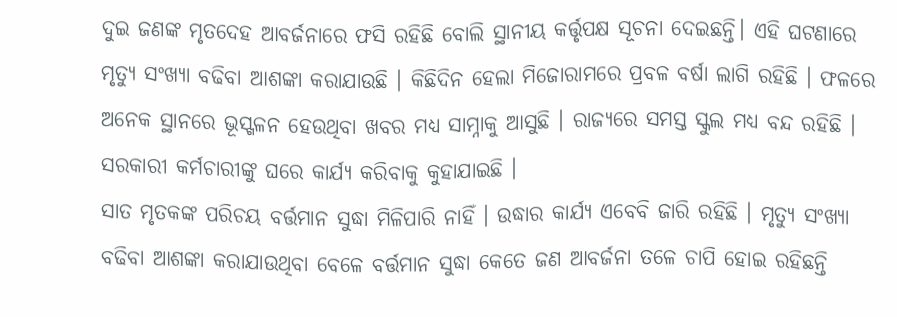ଦୁଇ ଜଣଙ୍କ ମୃତଦେହ ଆବର୍ଜନାରେ ଫସି ରହିଛି ବୋଲି ସ୍ଥାନୀୟ କର୍ତ୍ତୃପକ୍ଷ ସୂଚନା ଦେଇଛନ୍ତି। ଏହି ଘଟଣାରେ ମୃତ୍ୟୁ ସଂଖ୍ୟା ବଢିବା ଆଶଙ୍କା କରାଯାଉଛି । କିଛିଦିନ ହେଲା ମିଜୋରାମରେ ପ୍ରବଳ ବର୍ଷା ଲାଗି ରହିଛି । ଫଳରେ ଅନେକ ସ୍ଥାନରେ ଭୂସ୍ଖଳନ ହେଉଥିବା ଖବର ମଧ୍ୟ ସାମ୍ନାକୁ ଆସୁଛି । ରାଜ୍ୟରେ ସମସ୍ତ ସ୍କୁଲ ମଧ୍ୟ ବନ୍ଦ ରହିଛି । ସରକାରୀ କର୍ମଚାରୀଙ୍କୁ ଘରେ କାର୍ଯ୍ୟ କରିବାକୁ କୁହାଯାଇଛି ।
ସାତ ମୃତକଙ୍କ ପରିଚୟ ବର୍ତ୍ତମାନ ସୁଦ୍ଧା ମିଳିପାରି ନାହିଁ । ଉଦ୍ଧାର କାର୍ଯ୍ୟ ଏବେବି ଜାରି ରହିଛି । ମୃତ୍ୟୁ ସଂଖ୍ୟା ବଢିବା ଆଶଙ୍କା କରାଯାଉଥିବା ବେଳେ ବର୍ତ୍ତମାନ ସୁଦ୍ଧା କେତେ ଜଣ ଆବର୍ଜନା ତଳେ ଚାପି ହୋଇ ରହିଛନ୍ତି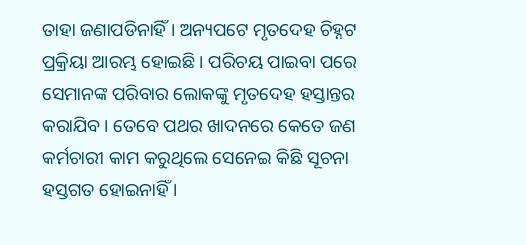ତାହା ଜଣାପଡିନାହିଁ । ଅନ୍ୟପଟେ ମୃତଦେହ ଚିହ୍ନଟ ପ୍ରକ୍ରିୟା ଆରମ୍ଭ ହୋଇଛି । ପରିଚୟ ପାଇବା ପରେ ସେମାନଙ୍କ ପରିବାର ଲୋକଙ୍କୁ ମୃତଦେହ ହସ୍ତାନ୍ତର କରାଯିବ । ତେବେ ପଥର ଖାଦନରେ କେତେ ଜଣ କର୍ମଚାରୀ କାମ କରୁଥିଲେ ସେନେଇ କିଛି ସୂଚନା ହସ୍ତଗତ ହୋଇନାହିଁ ।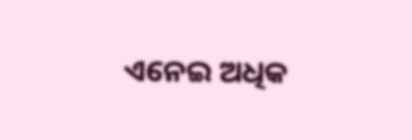ଏନେଇ ଅଧିକ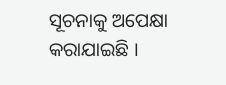ସୂଚନାକୁ ଅପେକ୍ଷା କରାଯାଇଛି ।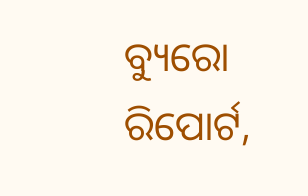ବ୍ୟୁରୋ ରିପୋର୍ଟ,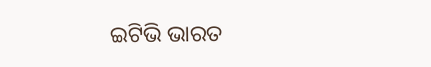ଇଟିଭି ଭାରତ